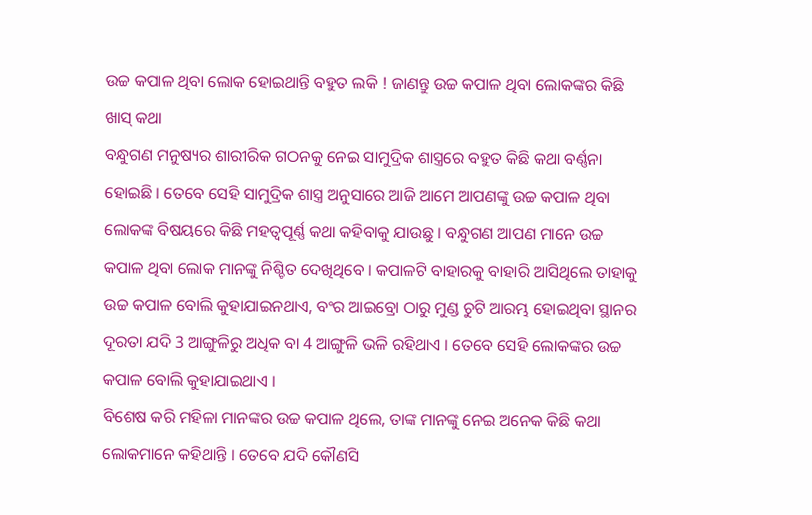ଉଚ୍ଚ କପାଳ ଥିବା ଲୋକ ହୋଇଥାନ୍ତି ବହୁତ ଲକି ! ଜାଣନ୍ତୁ ଉଚ୍ଚ କପାଳ ଥିବା ଲୋକଙ୍କର କିଛି ଖାସ୍ କଥା
ବନ୍ଧୁଗଣ ମନୁଷ୍ୟର ଶାରୀରିକ ଗଠନକୁ ନେଇ ସାମୁଦ୍ରିକ ଶାସ୍ତ୍ରରେ ବହୁତ କିଛି କଥା ବର୍ଣ୍ଣନା ହୋଇଛି । ତେବେ ସେହି ସାମୁଦ୍ରିକ ଶାସ୍ତ୍ର ଅନୁସାରେ ଆଜି ଆମେ ଆପଣଙ୍କୁ ଉଚ୍ଚ କପାଳ ଥିବା ଲୋକଙ୍କ ବିଷୟରେ କିଛି ମହତ୍ଵପୂର୍ଣ୍ଣ କଥା କହିବାକୁ ଯାଉଛୁ । ବନ୍ଧୁଗଣ ଆପଣ ମାନେ ଉଚ୍ଚ କପାଳ ଥିବା ଲୋକ ମାନଙ୍କୁ ନିଶ୍ଚିତ ଦେଖିଥିବେ । କପାଳଟି ବାହାରକୁ ବାହାରି ଆସିଥିଲେ ତାହାକୁ ଉଚ୍ଚ କପାଳ ବୋଲି କୁହାଯାଇନଥାଏ, ବଂର ଆଇବ୍ରୋ ଠାରୁ ମୁଣ୍ଡ ଚୁଟି ଆରମ୍ଭ ହୋଇଥିବା ସ୍ଥାନର ଦୂରତା ଯଦି 3 ଆଙ୍ଗୁଳିରୁ ଅଧିକ ବା 4 ଆଙ୍ଗୁଳି ଭଳି ରହିଥାଏ । ତେବେ ସେହି ଲୋକଙ୍କର ଉଚ୍ଚ କପାଳ ବୋଲି କୁହାଯାଇଥାଏ ।
ବିଶେଷ କରି ମହିଳା ମାନଙ୍କର ଉଚ୍ଚ କପାଳ ଥିଲେ, ତାଙ୍କ ମାନଙ୍କୁ ନେଇ ଅନେକ କିଛି କଥା ଲୋକମାନେ କହିଥାନ୍ତି । ତେବେ ଯଦି କୌଣସି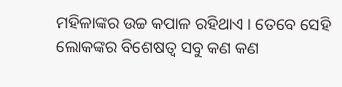ମହିଳାଙ୍କର ଉଚ୍ଚ କପାଳ ରହିଥାଏ । ତେବେ ସେହି ଲୋକଙ୍କର ବିଶେଷତ୍ଵ ସବୁ କଣ କଣ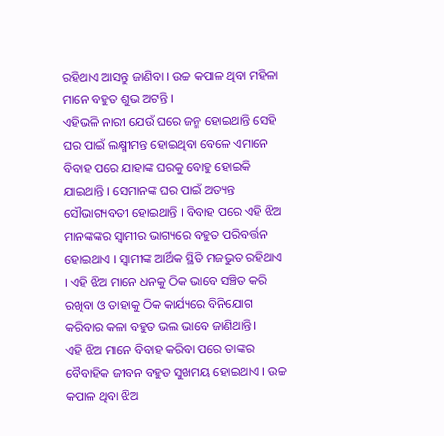ରହିଥାଏ ଆସନ୍ତୁ ଜାଣିବା । ଉଚ୍ଚ କପାଳ ଥିବା ମହିଳା ମାନେ ବହୁତ ଶୁଭ ଅଟନ୍ତି ।
ଏହିଭଳି ନାରୀ ଯେଉଁ ଘରେ ଜନ୍ମ ହୋଇଥାନ୍ତି ସେହି ଘର ପାଇଁ ଲକ୍ଷ୍ମୀମନ୍ତ ହୋଇଥିବା ବେଳେ ଏମାନେ ବିବାହ ପରେ ଯାହାଙ୍କ ଘରକୁ ବୋହୁ ହୋଇକି ଯାଇଥାନ୍ତି । ସେମାନଙ୍କ ଘର ପାଇଁ ଅତ୍ୟନ୍ତ ସୌଭାଗ୍ୟବତୀ ହୋଇଥାନ୍ତି । ବିବାହ ପରେ ଏହି ଝିଅ ମାନଙ୍କଙ୍କର ସ୍ଵାମୀର ଭାଗ୍ୟରେ ବହୁତ ପରିବର୍ତ୍ତନ ହୋଇଥାଏ । ସ୍ଵାମୀଙ୍କ ଆର୍ଥିକ ସ୍ଥିତି ମଜଭୁତ ରହିଥାଏ । ଏହି ଝିଅ ମାନେ ଧନକୁ ଠିକ ଭାବେ ସଞ୍ଚିତ କରି ରଖିବା ଓ ତାହାକୁ ଠିକ କାର୍ଯ୍ୟରେ ବିନିଯୋଗ କରିବାର କଳା ବହୁତ ଭଲ ଭାବେ ଜାଣିଥାନ୍ତି।
ଏହି ଝିଅ ମାନେ ବିବାହ କରିବା ପରେ ତାଙ୍କର ବୈବାହିକ ଜୀବନ ବହୁତ ସୁଖମୟ ହୋଇଥାଏ । ଉଚ୍ଚ କପାଳ ଥିବା ଝିଅ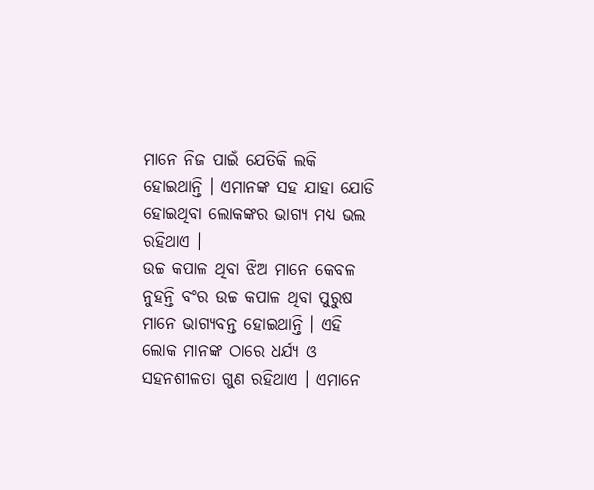ମାନେ ନିଜ ପାଇଁ ଯେତିକି ଲକି ହୋଇଥାନ୍ତି । ଏମାନଙ୍କ ସହ ଯାହା ଯୋଡି ହୋଇଥିବା ଲୋକଙ୍କର ଭାଗ୍ୟ ମଧ୍ୟ ଭଲ ରହିଥାଏ ।
ଉଚ୍ଚ କପାଳ ଥିବା ଝିଅ ମାନେ କେବଳ ନୁହନ୍ତି ବଂର ଉଚ୍ଚ କପାଳ ଥିବା ପୁରୁଷ ମାନେ ଭାଗ୍ୟବନ୍ତ ହୋଇଥାନ୍ତି । ଏହି ଲୋକ ମାନଙ୍କ ଠାରେ ଧର୍ଯ୍ୟ ଓ ସହନଶୀଳତା ଗୁଣ ରହିଥାଏ । ଏମାନେ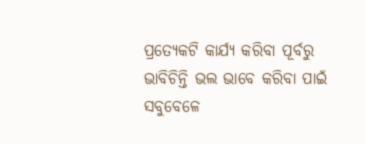ପ୍ରତ୍ଯେକଟି କାର୍ଯ୍ୟ କରିବା ପୂର୍ବରୁ ଭାବିଚିନ୍ତି ଭଲ ଭାବେ କରିବା ପାଇଁ ସବୁବେଳେ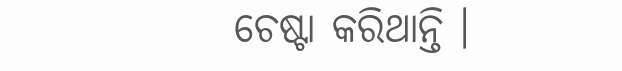ଚେଷ୍ଟା କରିଥାନ୍ତି ।